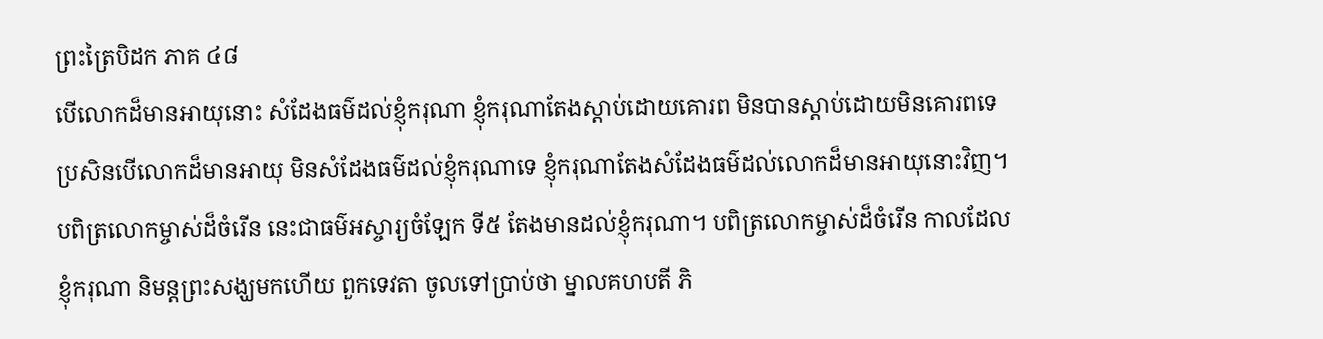ព្រះត្រៃបិដក ភាគ ៤៨
បើលោកដ៏មានអាយុនោះ សំដែងធម៌ដល់ខ្ញុំករុណា ខ្ញុំករុណាតែងស្តាប់ដោយគោរព មិនបានស្តាប់ដោយមិនគោរពទេ ប្រសិនបើលោកដ៏មានអាយុ មិនសំដែងធម៌ដល់ខ្ញុំករុណាទេ ខ្ញុំករុណាតែងសំដែងធម៌ដល់លោកដ៏មានអាយុនោះវិញ។ បពិត្រលោកម្ចាស់ដ៏ចំរើន នេះជាធម៌អស្ចារ្យចំឡែក ទី៥ តែងមានដល់ខ្ញុំករុណា។ បពិត្រលោកម្ចាស់ដ៏ចំរើន កាលដែលខ្ញុំករុណា និមន្តព្រះសង្ឃមកហើយ ពួកទេវតា ចូលទៅប្រាប់ថា ម្នាលគហបតី ភិ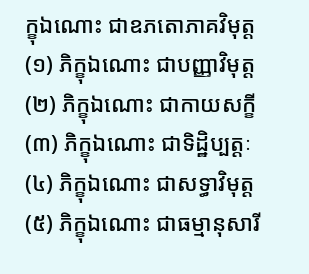ក្ខុឯណោះ ជាឧភតោភាគវិមុត្ត
(១) ភិក្ខុឯណោះ ជាបញ្ញាវិមុត្ត
(២) ភិក្ខុឯណោះ ជាកាយសក្ខី
(៣) ភិក្ខុឯណោះ ជាទិដ្ឋិប្បត្តៈ
(៤) ភិក្ខុឯណោះ ជាសទ្ធាវិមុត្ត
(៥) ភិក្ខុឯណោះ ជាធម្មានុសារី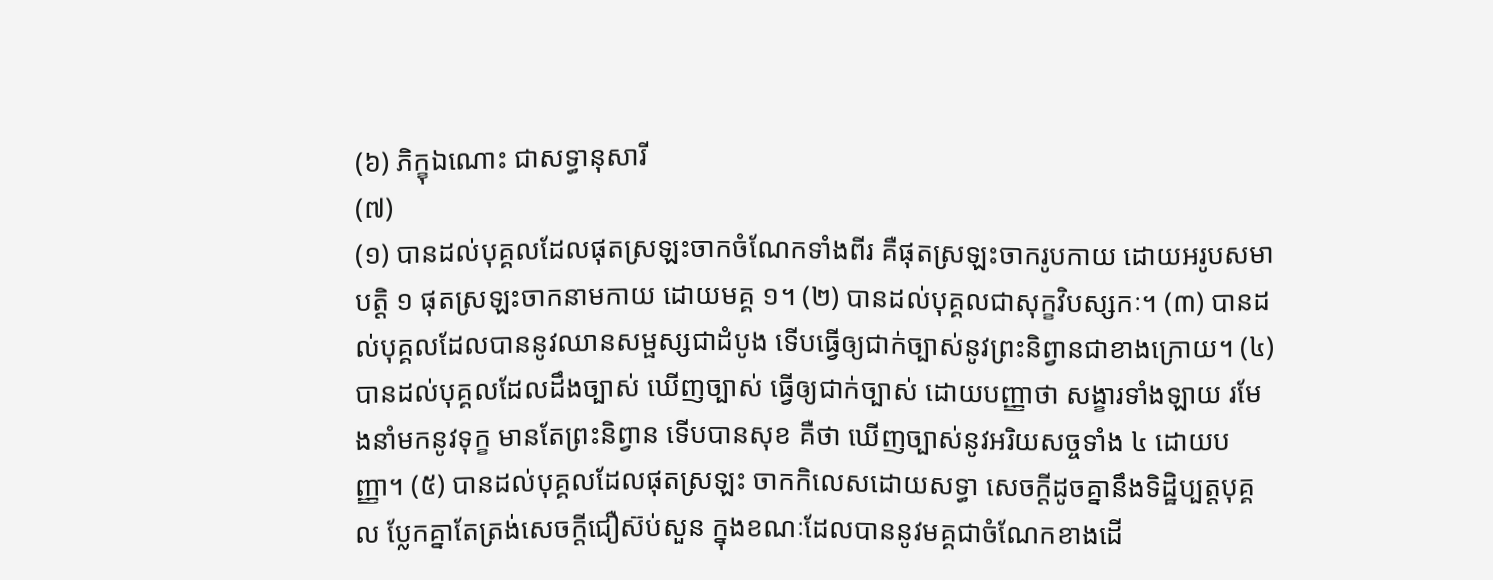(៦) ភិក្ខុឯណោះ ជាសទ្ធានុសារី
(៧)
(១) បានដល់បុគ្គលដែលផុតស្រឡះចាកចំណែកទាំងពីរ គឺផុតស្រឡះចាករូបកាយ ដោយអរូបសមាបត្តិ ១ ផុតស្រឡះចាកនាមកាយ ដោយមគ្គ ១។ (២) បានដល់បុគ្គលជាសុក្ខវិបស្សកៈ។ (៣) បានដល់បុគ្គលដែលបាននូវឈានសម្ផស្សជាដំបូង ទើបធ្វើឲ្យជាក់ច្បាស់នូវព្រះនិព្វានជាខាងក្រោយ។ (៤) បានដល់បុគ្គលដែលដឹងច្បាស់ ឃើញច្បាស់ ធ្វើឲ្យជាក់ច្បាស់ ដោយបញ្ញាថា សង្ខារទាំងឡាយ រមែងនាំមកនូវទុក្ខ មានតែព្រះនិព្វាន ទើបបានសុខ គឺថា ឃើញច្បាស់នូវអរិយសច្ចទាំង ៤ ដោយបញ្ញា។ (៥) បានដល់បុគ្គលដែលផុតស្រឡះ ចាកកិលេសដោយសទ្ធា សេចក្តីដូចគ្នានឹងទិដ្ឋិប្បត្តបុគ្គល ប្លែកគ្នាតែត្រង់សេចក្តីជឿស៊ប់សួន ក្នុងខណៈដែលបាននូវមគ្គជាចំណែកខាងដើ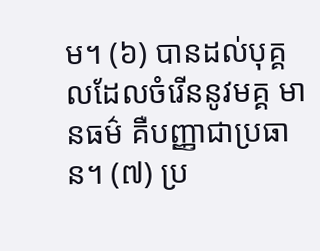ម។ (៦) បានដល់បុគ្គលដែលចំរើននូវមគ្គ មានធម៌ គឺបញ្ញាជាប្រធាន។ (៧) ប្រ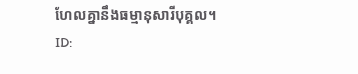ហែលគ្នានឹងធម្មានុសារីបុគ្គល។
ID: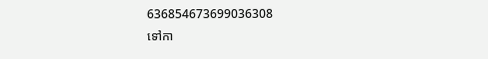636854673699036308
ទៅកា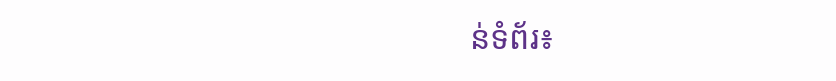ន់ទំព័រ៖